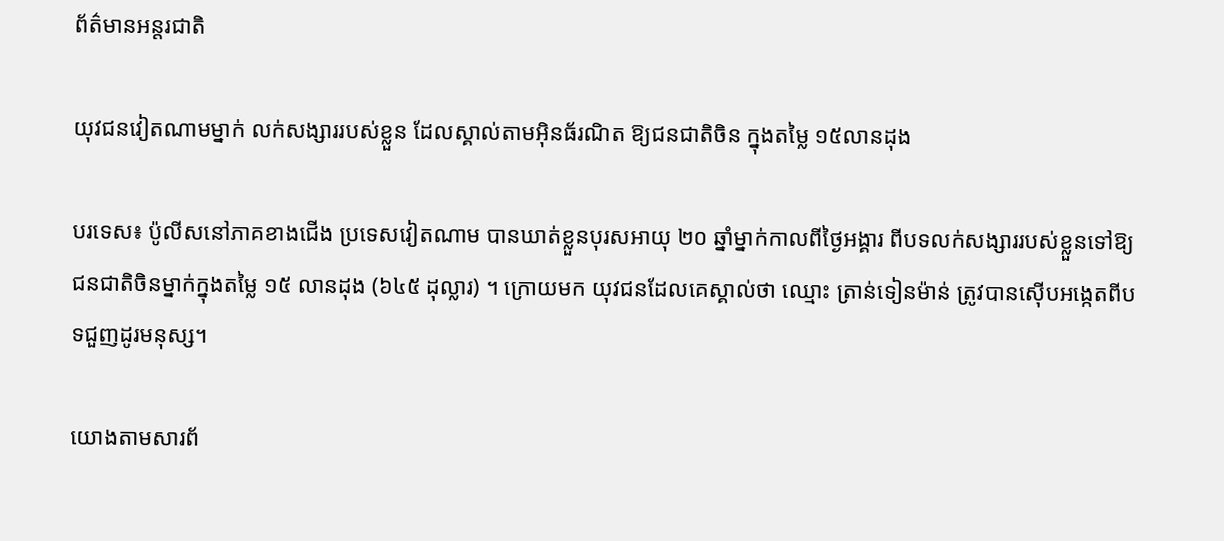ព័ត៌មានអន្តរជាតិ

យុវជនវៀតណាមម្នាក់ លក់សង្សាររបស់ខ្លួន ដែលស្គាល់តាមអ៊ិនធ័រណិត ឱ្យជនជាតិចិន ក្នុងតម្លៃ ១៥លានដុង

បរទេស៖ ប៉ូលីសនៅភាគខាងជើង ប្រទេសវៀតណាម បានឃាត់ខ្លួនបុរសអាយុ ២០ ឆ្នាំម្នាក់កាលពីថ្ងៃអង្គារ ពីបទលក់សង្សាររបស់ខ្លួនទៅឱ្យជនជាតិចិនម្នាក់ក្នុងតម្លៃ ១៥ លានដុង (៦៤៥ ដុល្លារ) ។ ក្រោយមក យុវជនដែលគេស្គាល់ថា ឈ្មោះ ត្រាន់ទៀនម៉ាន់ ត្រូវបានស៊ើបអង្កេតពីបទជួញដូរមនុស្ស។

យោងតាមសារព័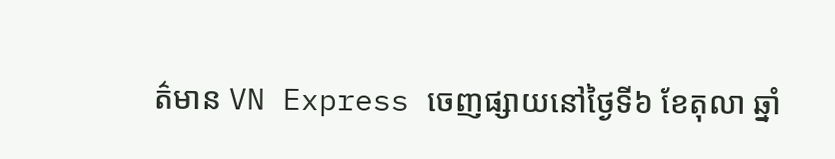ត៌មាន VN Express ចេញផ្សាយនៅថ្ងៃទី៦ ខែតុលា ឆ្នាំ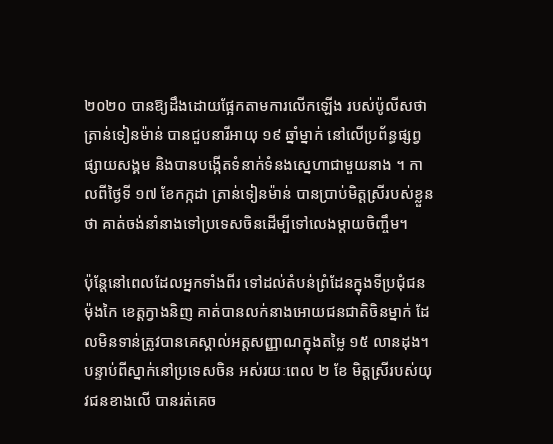២០២០ បានឱ្យដឹងដោយផ្អែកតាមការលើកឡើង របស់ប៉ូលីសថា ត្រាន់ទៀនម៉ាន់ បានជួបនារីអាយុ ១៩ ឆ្នាំម្នាក់ នៅលើប្រព័ន្ធផ្សព្វផ្សាយសង្គម និងបានបង្កើតទំនាក់ទំនងស្នេហាជាមួយនាង ។ កាលពីថ្ងៃទី ១៧ ខែកក្កដា ត្រាន់ទៀនម៉ាន់ បានប្រាប់មិត្តស្រីរបស់ខ្លួនថា គាត់ចង់នាំនាងទៅប្រទេសចិនដើម្បីទៅលេងម្តាយចិញ្ចឹម។

ប៉ុន្តែនៅពេលដែលអ្នកទាំងពីរ ទៅដល់តំបន់ព្រំដែនក្នុងទីប្រជុំជន ម៉ុងកៃ ខេត្តក្វាងនិញ គាត់បានលក់នាងអោយជនជាតិចិនម្នាក់ ដែលមិនទាន់ត្រូវបានគេស្គាល់អត្តសញ្ញាណក្នុងតម្លៃ ១៥ លានដុង។ បន្ទាប់ពីស្នាក់នៅប្រទេសចិន អស់រយៈពេល ២ ខែ មិត្តស្រីរបស់យុវជនខាងលើ បានរត់គេច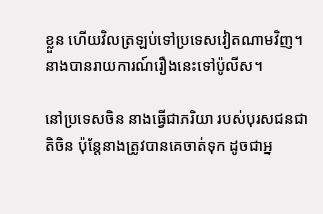ខ្លួន ហើយវិលត្រឡប់ទៅប្រទេសវៀតណាមវិញ។ នាងបានរាយការណ៍រឿងនេះទៅប៉ូលីស។

នៅប្រទេសចិន នាងធ្វើជាភរិយា របស់បុរសជនជាតិចិន ប៉ុន្តែនាងត្រូវបានគេចាត់ទុក ដូចជាអ្ន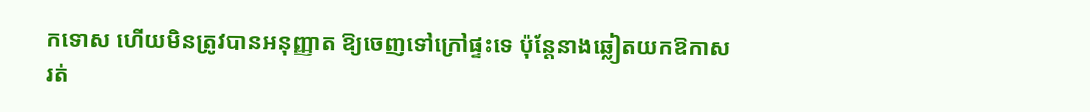កទោស ហើយមិនត្រូវបានអនុញ្ញាត ឱ្យចេញទៅក្រៅផ្ទះទេ ប៉ុន្តែនាងឆ្លៀតយកឱកាស រត់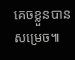គេចខ្លួនបានសម្រេច៕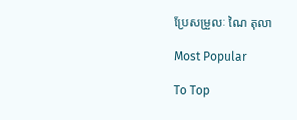ប្រែសម្រួលៈ ណៃ តុលា

Most Popular

To Top